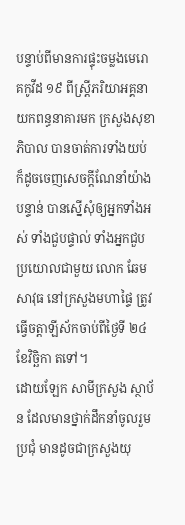បន្ទាប់ពីមានការផ្ទុះចម្លងមេរោគកូវីដ ១៩ ពីស្ត្រីភរិយាអគ្គនាយកពន្ធនាគារមក ក្រសួងសុខាភិបាល បានចាត់ការទាំងយប់ ក៏ដូចចេញសេចក្តីណែនាំយ៉ាងបន្ទាន់ បានស្នើសុំឲ្យអ្នកទាំងអស់ ទាំងជួបផ្ទាល់ ទាំងអ្នកជួបប្រយោលជាមួយ លោក ឆែម សាវុធ នៅក្រសួងមហាផ្ទៃ ត្រូវធ្វើចត្តាឡីស័កចាប់ពីថ្ងៃទី ២៤ ខែវិច្ឆិកា តទៅ។
ដោយឡែក សាមីក្រសួង ស្ថាប័ន ដែលមានថ្នាក់ដឹកនាំចូលរួមប្រជុំ មានដូចជាក្រសួងយុ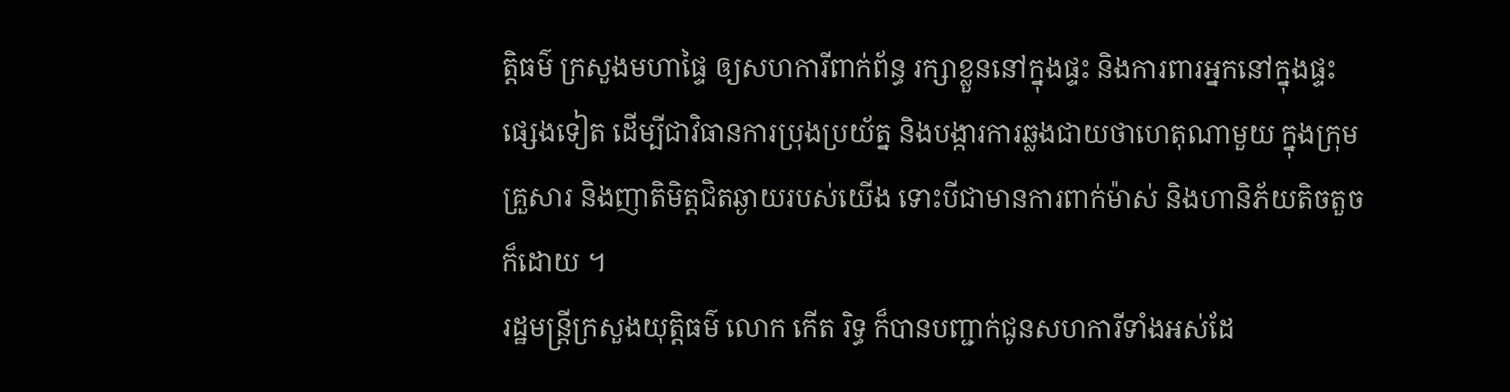ត្តិធម៌ ក្រសួងមហាផ្ទៃ ឲ្យសហការីពាក់ព័ន្ធ រក្សាខ្លួននៅក្នុងផ្ទះ និងការពារអ្នកនៅក្នុងផ្ទះផ្សេងទៀត ដើម្បីជាវិធានការប្រុងប្រយ័ត្ន និងបង្ការការឆ្លងជាយថាហេតុណាមួយ ក្នុងក្រុមគ្រួសារ និងញាតិមិត្តជិតឆ្ងាយរបស់យើង ទោះបីជាមានការពាក់ម៉ាស់ និងហានិភ័យតិចតួចក៏ដោយ ។
រដ្ឋមន្ត្រីក្រសួងយុត្តិធម៌ លោក កើត រិទ្ធ ក៏បានបញ្ជាក់ជូនសហការីទាំងអស់ដែ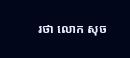រថា លោក សុច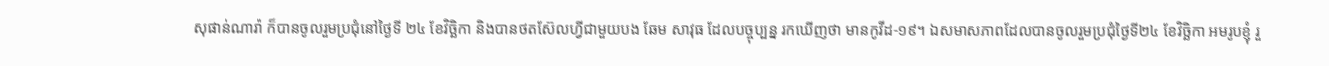សុផាន់ណារ៉ា ក៏បានចូលរួមប្រជុំនៅថ្ងៃទី ២៤ ខែវិច្ឆិកា និងបានថតស៊ែលហ្វីជាមួយបង ឆែម សាវុធ ដែលបច្ចុប្បន្ន រកឃើញថា មានកូវីដ-១៩។ ឯសមាសភាពដែលបានចូលរួមប្រជុំថ្ងៃទី២៤ ខែវិច្ឆិកា អមរូបខ្ញុំ រួ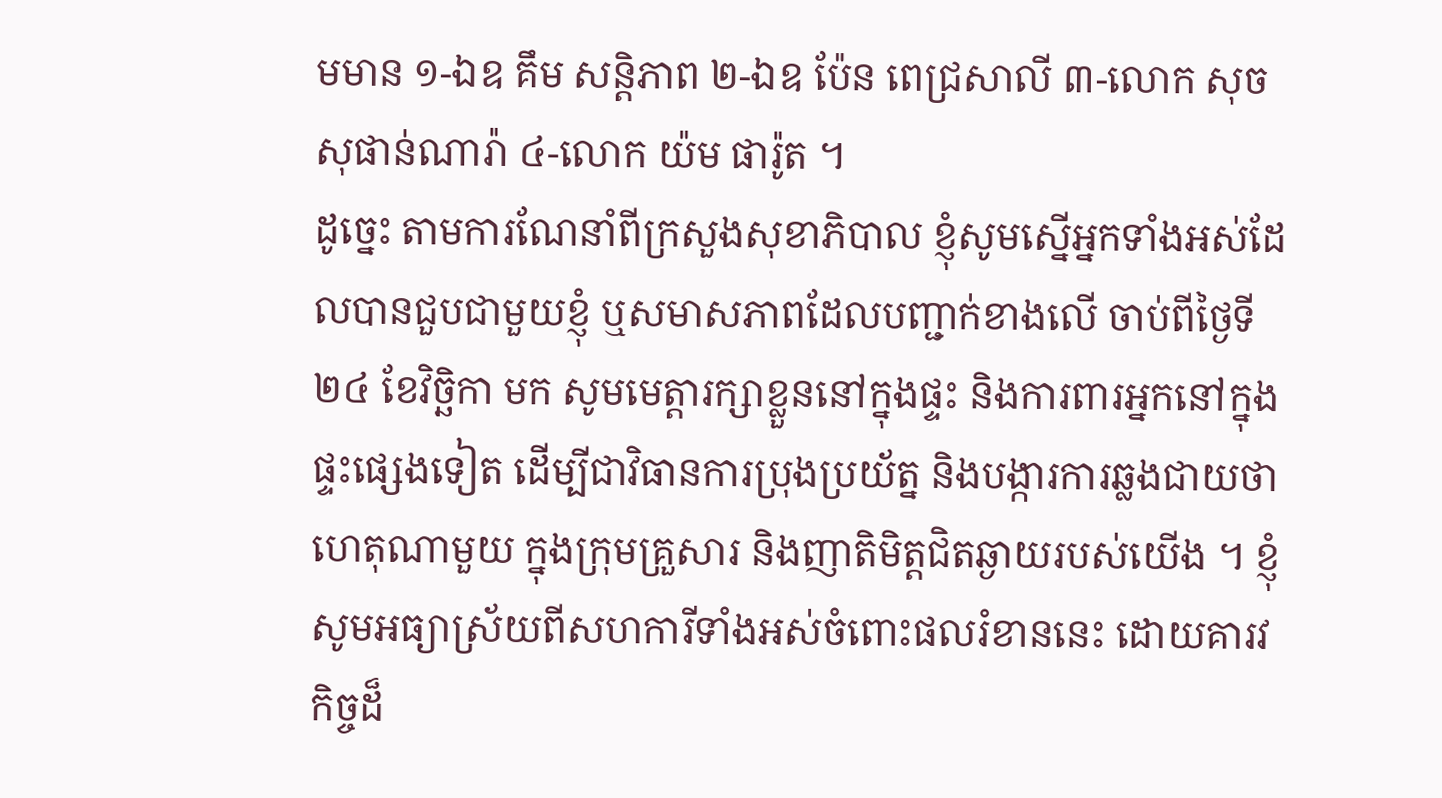មមាន ១-ឯឧ គឹម សន្តិភាព ២-ឯឧ ប៉ែន ពេជ្រសាលី ៣-លោក សុច សុផាន់ណារ៉ា ៤-លោក យ៉ម ផារ៉ូត ។
ដូច្នេះ តាមការណែនាំពីក្រសួងសុខាភិបាល ខ្ញុំសូមស្នើអ្នកទាំងអស់ដែលបានជួបជាមួយខ្ញុំ ឬសមាសភាពដែលបញ្ជាក់ខាងលើ ចាប់ពីថ្ងៃទី ២៤ ខែវិច្ឆិកា មក សូមមេត្តារក្សាខ្លួននៅក្នុងផ្ទះ និងការពារអ្នកនៅក្នុងផ្ទះផ្សេងទៀត ដើម្បីជាវិធានការប្រុងប្រយ័ត្ន និងបង្ការការឆ្លងជាយថាហេតុណាមួយ ក្នុងក្រុមគ្រួសារ និងញាតិមិត្តជិតឆ្ងាយរបស់យើង ។ ខ្ញុំសូមអធ្យាស្រ័យពីសហការីទាំងអស់ចំពោះផលរំខាននេះ ដោយគារវកិច្ចដ៏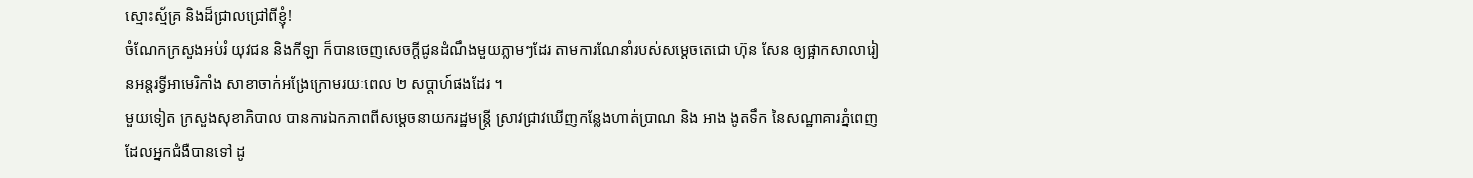ស្មោះស្ម័គ្រ និងដ៏ជ្រាលជ្រៅពីខ្ញុំ!
ចំណែកក្រសួងអប់រំ យុវជន និងកីឡា ក៏បានចេញសេចក្តីជូនដំណឹងមួយភ្លាមៗដែរ តាមការណែនាំរបស់សម្តេចតេជោ ហ៊ុន សែន ឲ្យផ្អាកសាលារៀនអន្តរទ្វីអាមេរិកាំង សាខាចាក់អង្រែក្រោមរយៈពេល ២ សប្តាហ៍ផងដែរ ។
មួយទៀត ក្រសួងសុខាភិបាល បានការឯកភាពពីសម្តេចនាយករដ្ឋមន្ត្រី ស្រាវជ្រាវឃើញកន្លែងហាត់ប្រាណ និង អាង ងូតទឹក នៃសណ្ឋាគារភ្នំពេញដែលអ្នកជំងឺបានទៅ ដូ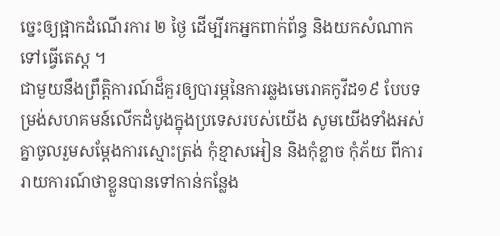ច្នេះឲ្យផ្អាកដំណើរការ ២ ថ្ងៃ ដើម្បីរកអ្នកពាក់ព័ន្ធ និងយកសំណាកទៅធ្វើតេស្ត ។
ជាមួយនឹងព្រឹត្តិការណ៍ដ៏គួរឲ្យបារម្ភនៃការឆ្លងមេរោគកូវីដ១៩ បែបទម្រង់សហគមន៍លើកដំបូងក្នុងប្រទេសរបស់យើង សូមយើងទាំងអស់គ្នាចូលរួមសម្តែងការស្មោះត្រង់ កុំខ្មាសអៀន និងកុំខ្លាច កុំភ័យ ពីការរាយការណ៍ថាខ្លួនបានទៅកាន់កន្លែង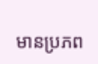មានប្រភព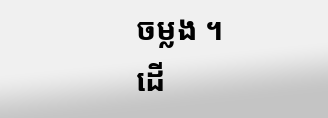ចម្លង ។
ដើ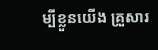ម្បីខ្លួនយើង គ្រួសារ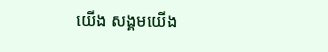យើង សង្គមយើង